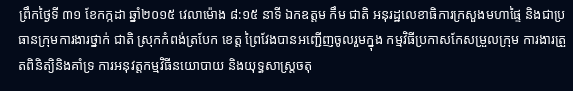ព្រឹកថ្ងៃទី ៣១ ខែកក្កដា ឆ្នាំ២០១៥ វេលាម៉ោង ៨:១៥ នាទី ឯកឧត្តម កឹម ជាតិ អនុរដ្ឋលេខាធិការក្រសួងមហាផ្ទៃ និងជាប្រធានក្រុមការងារថ្នាក់ ជាតិ ស្រុកកំពង់ត្របែក ខេត្ត ព្រៃវែងបានអញ្ជើញចូលរួមក្នុង កម្មវិធីប្រកាសកែសម្រួលក្រុម ការងារត្រួតពិនិត្យិនិងគាំទ្រ ការអនុវត្តកម្មវិធីនយោបាយ និងយុទ្ធសាស្ត្រចតុ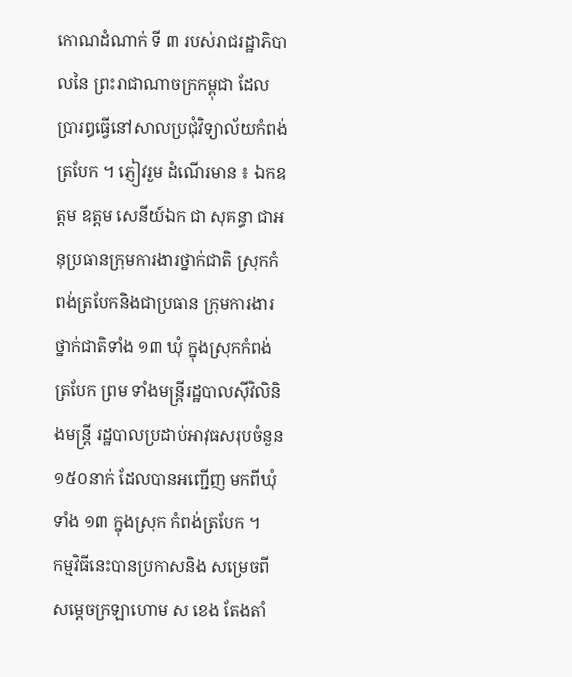កោណដំណាក់ ទី ៣ របស់រាជរដ្ឋាភិបាលនៃ ព្រះរាជាណាចក្រកម្ពុជា ដែល ប្រារឰធ្វើនៅសាលប្រជុំវិទ្យាល័យកំពង់ត្របែក ។ ភ្ញៀវរួម ដំណើរមាន ៖ ឯកឧត្តម ឧត្តម សេនីយ៍ឯក ជា សុគន្ធា ជាអនុប្រធានក្រុមការងារថ្នាក់ជាតិ ស្រុកកំពង់ត្របែកនិងជាប្រធាន ក្រុមការងារថ្នាក់ជាតិទាំង ១៣ ឃុំ ក្នុងស្រុកកំពង់ត្របែក ព្រម ទាំងមន្ត្រីរដ្ឋបាលស៊ីវិលិនិងមន្ត្រី រដ្ឋបាលប្រដាប់អាវុធសរុបចំនួន ១៥០នាក់ ដែលបានអញ្ជើញ មកពីឃុំទាំង ១៣ ក្នុងស្រុក កំពង់ត្របែក ។
កម្មវិធីនេះបានប្រកាសនិង សម្រេចពីសម្តេចក្រឡាហោម ស ខេង តែងតាំ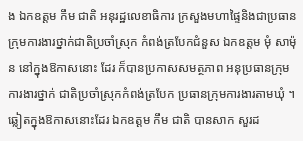ង ឯកឧត្តម កឹម ជាតិ អនុរដ្ឋលេខាធិការ ក្រសួងមហាផ្ទៃនិងជាប្រធាន ក្រុមការងារថ្នាក់ជាតិប្រចាំស្រុក កំពង់ត្របែកជំនួស ឯកឧត្តម មុំ សាម៉ុន នៅក្នុងឱកាសនោះ ដែរ ក៏បានប្រកាសសមត្ថភាព អនុប្រធានក្រុមការងារថ្នាក់ ជាតិប្រចាំស្រុកកំពង់ត្របែក ប្រធានក្រុមការងារតាមឃុំ ។
ឆ្លៀតក្នុងឱកាសនោះដែរ ឯកឧត្តម កឹម ជាតិ បានសាក សួរដ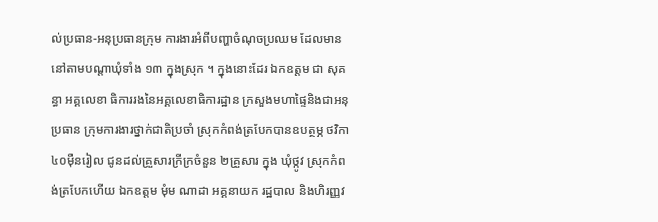ល់ប្រធាន-អនុប្រធានក្រុម ការងារអំពីបញ្ហាចំណុចប្រឈម ដែលមាននៅតាមបណ្តាឃុំទាំង ១៣ ក្នុងស្រុក ។ ក្នុងនោះដែរ ឯកឧត្តម ជា សុគន្ធា អគ្គលេខា ធិការរងនៃអគ្គលេខាធិការដ្ឋាន ក្រសួងមហាផ្ទៃនិងជាអនុប្រធាន ក្រុមការងារថ្នាក់ជាតិប្រចាំ ស្រុកកំពង់ត្របែកបានឧបត្ថម្ភ ថវិកា ៤០ម៉ឺនរៀល ជូនដល់គ្រួសារក្រីក្រចំនួន ២គ្រួសារ ក្នុង ឃុំថ្កូវ ស្រុកកំពង់ត្របែកហើយ ឯកឧត្តម មុំម ណាដា អគ្គនាយក រដ្ឋបាល និងហិរញ្ញវ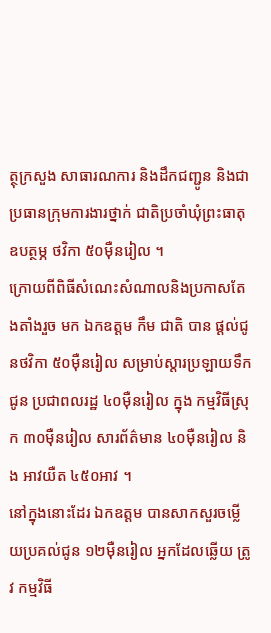ត្ថុក្រសួង សាធារណការ និងដឹកជញ្ជូន និងជាប្រធានក្រុមការងារថ្នាក់ ជាតិប្រចាំឃុំព្រះធាតុឧបត្ថម្ភ ថវិកា ៥០ម៉ឺនរៀល ។
ក្រោយពីពិធីសំណេះសំណាលនិងប្រកាសតែងតាំងរួច មក ឯកឧត្តម កឹម ជាតិ បាន ផ្តល់ជូនថវិកា ៥០ម៉ឺនរៀល សម្រាប់ស្តារប្រឡាយទឹកជូន ប្រជាពលរដ្ឋ ៤០ម៉ឺនរៀល ក្នុង កម្មវិធីស្រុក ៣០ម៉ឺនរៀល សារព័ត៌មាន ៤០ម៉ឺនរៀល និង អាវយឺត ៤៥០អាវ ។
នៅក្នុងនោះដែរ ឯកឧត្តម បានសាកសួរចម្លើយប្រគល់ជូន ១២ម៉ឺនរៀល អ្នកដែលឆ្លើយ ត្រូវ កម្មវិធី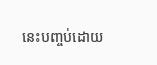នេះបញ្ចប់ដោយ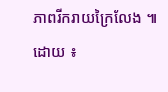ភាពរីករាយក្រៃលែង ៕
ដោយ ៖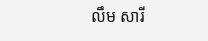លឹម សារី